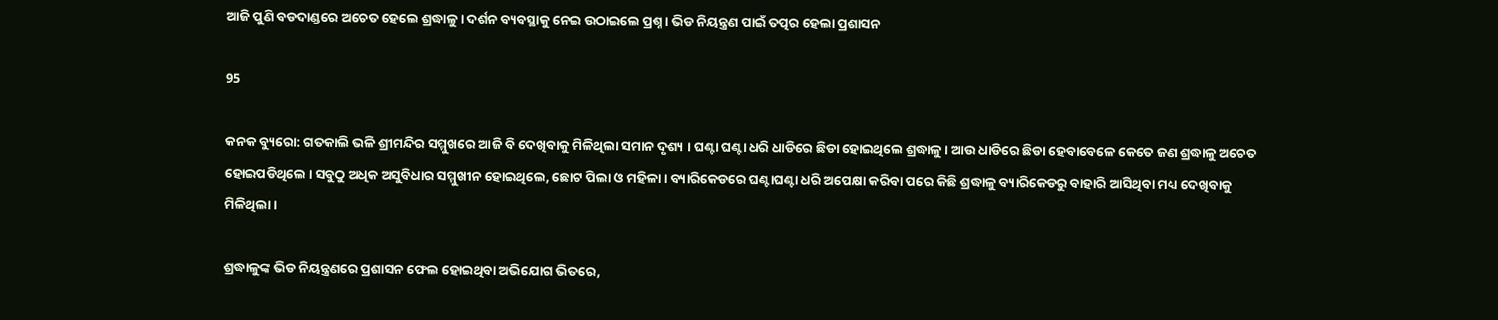ଆଜି ପୁଣି ବଡଦାଣ୍ଡରେ ଅଚେତ ହେଲେ ଶ୍ରଦ୍ଧାଳୁ । ଦର୍ଶନ ବ୍ୟବସ୍ଥାକୁ ନେଇ ଉଠାଇଲେ ପ୍ରଶ୍ନ । ଭିଡ ନିୟନ୍ତ୍ରଣ ପାଇଁ ତତ୍ପର ହେଲା ପ୍ରଶାସନ

95

କନକ ବ୍ୟୁରୋ: ଗତକାଲି ଭଳି ଶ୍ରୀମନ୍ଦିର ସମ୍ମୁଖରେ ଆଜି ବି ଦେଖିବାକୁ ମିଳିଥିଲା ସମାନ ଦୃଶ୍ୟ । ଘଣ୍ଟା ଘଣ୍ଟା ଧରି ଧାଡିରେ ଛିଡା ହୋଇଥିଲେ ଶ୍ରଦ୍ଧାଳୁ । ଆଉ ଧାଡିରେ ଛିଡା ହେବାବେଳେ କେତେ ଜଣ ଶ୍ରଦ୍ଧାଳୁ ଅଚେତ ହୋଇପଡିଥିଲେ । ସବୁଠୁ ଅଧିକ ଅସୁବିଧାର ସମ୍ମୁଖୀନ ହୋଇଥିଲେ, ଛୋଟ ପିଲା ଓ ମହିଳା । ବ୍ୟାରିକେଡରେ ଘଣ୍ଟାଘଣ୍ଟା ଧରି ଅପେକ୍ଷା କରିବା ପରେ କିଛି ଶ୍ରଦ୍ଧାଳୁ ବ୍ୟାରିକେଡରୁ ବାହାରି ଆସିଥିବା ମଧ୍ୟ ଦେଖିବାକୁ ମିଳିଥିଲା ।

ଶ୍ରଦ୍ଧାଳୁଙ୍କ ଭିଡ ନିୟନ୍ତ୍ରଣରେ ପ୍ରଶାସନ ଫେଲ ହୋଇଥିବା ଅଭିଯୋଗ ଭିତରେ,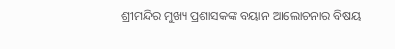ଶ୍ରୀମନ୍ଦିର ମୁଖ୍ୟ ପ୍ରଶାସକଙ୍କ ବୟାନ ଆଲୋଚନାର ବିଷୟ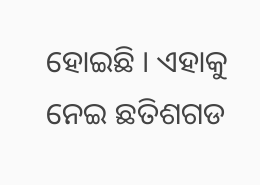ହୋଇଛି । ଏହାକୁ ନେଇ ଛତିଶଗଡ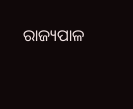ରାଜ୍ୟପାଳ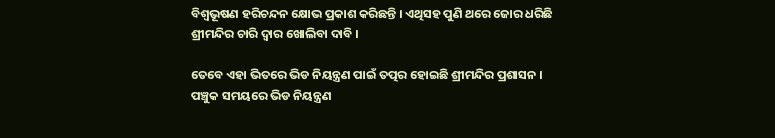ବିଶ୍ୱଭୂଷଣ ହରିଚନ୍ଦନ କ୍ଷୋଭ ପ୍ରକାଶ କରିଛନ୍ତି । ଏଥିସହ ପୁଣି ଥରେ ଜୋର ଧରିଛି ଶ୍ରୀମନ୍ଦିର ଚାରି ଦ୍ୱାର ଖୋଲିବା ଦାବି ।

ତେବେ ଏହା ଭିତରେ ଭିଡ ନିୟନ୍ତ୍ରଣ ପାଇଁ ତତ୍ପର ହୋଇଛି ଶ୍ରୀମନ୍ଦିର ପ୍ରଶାସନ । ପଞ୍ଚୁକ ସମୟରେ ଭିଡ ନିୟନ୍ତ୍ରଣ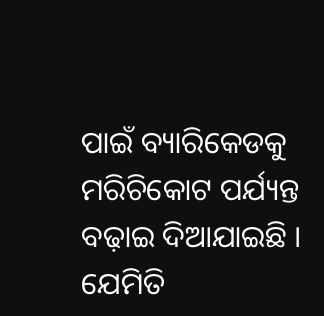ପାଇଁ ବ୍ୟାରିକେଡକୁ ମରିଚିକୋଟ ପର୍ଯ୍ୟନ୍ତ ବଢ଼ାଇ ଦିଆଯାଇଛି । ଯେମିତି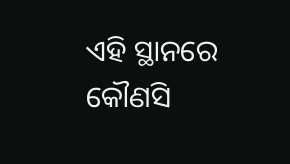ଏହି ସ୍ଥାନରେ କୌଣସି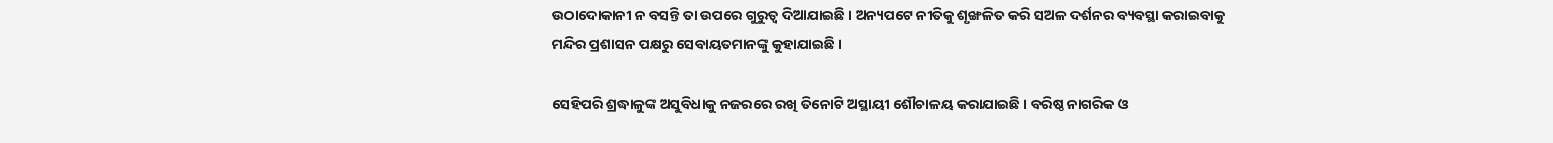ଉଠାଦୋକାନୀ ନ ବସନ୍ତି ତା ଉପରେ ଗୁରୁତ୍ୱ ଦିଆଯାଇଛି । ଅନ୍ୟପଟେ ନୀତିକୁ ଶୃଙ୍ଖଳିତ କରି ସଅଳ ଦର୍ଶନର ବ୍ୟବସ୍ଥା କରାଇବାକୁ ମନ୍ଦିର ପ୍ରଶାସନ ପକ୍ଷରୁ ସେବାୟତମାନଙ୍କୁ କୁହାଯାଇଛି ।

ସେହିପରି ଶ୍ରଦ୍ଧାଳୁଙ୍କ ଅସୁବିଧାକୁ ନଜରରେ ରଖି ତିନୋଟି ଅସ୍ଥାୟୀ ଶୌଚାଳୟ କରାଯାଇଛି । ବରିଷ୍ଠ ନାଗରିକ ଓ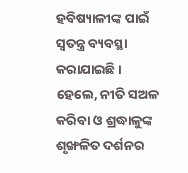ହବିଷ୍ୟାଳୀଙ୍କ ପାଇଁ ସ୍ୱତନ୍ତ୍ର ବ୍ୟବସ୍ଥା କରାଯାଇଛି । ହେଲେ, ନୀତି ସଅଳ କରିବା ଓ ଶ୍ରଦ୍ଧାଳୁଙ୍କ ଶୃଙ୍ଖଳିତ ଦର୍ଶନର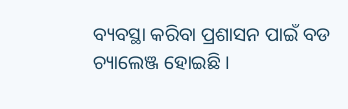ବ୍ୟବସ୍ଥା କରିବା ପ୍ରଶାସନ ପାଇଁ ବଡ ଚ୍ୟାଲେଞ୍ଜ ହୋଇଛି ।